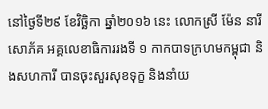នៅថ្ងៃទី២៩ ខែវិច្ឆិកា ឆ្នាំ២០១៦ នេះ លោកស្រី ម៉ែន នារីសោភ័គ អគ្គលេខាធិការរងទី ១ កាកបាទក្រហមកម្ពុជា និងសហការី បានចុះសួរសុខទុក្ខ និងនាំយ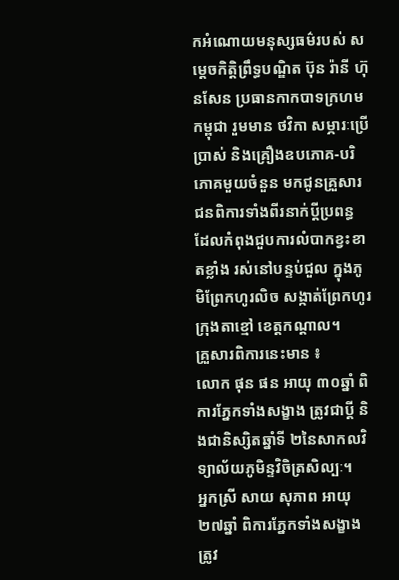កអំណោយមនុស្សធម៌របស់ សម្តេចកិត្តិព្រឹទ្ធបណ្ឌិត ប៊ុន រ៉ានី ហ៊ុនសែន ប្រធានកាកបាទក្រហមកម្ពុជា រួមមាន ថវិកា សម្ភារៈប្រើប្រាស់ និងគ្រឿងឧបភោគ-បរិភោគមួយចំនួន មកជូនគ្រួសារជនពិការទាំងពីរនាក់ប្តីប្រពន្ធ ដែលកំពុងជួបការលំបាកខ្វះខាតខ្លាំង រស់នៅបន្ទប់ជួល ក្នុងភូមិព្រែកហូរលិច សង្កាត់ព្រែកហូរ ក្រុងតាខ្មៅ ខេត្តកណ្តាល។
គ្រួសារពិការនេះមាន ៖
លោក ផុន ផន អាយុ ៣០ឆ្នាំ ពិការភ្នែកទាំងសង្ខាង ត្រូវជាប្តី និងជានិស្សិតឆ្នាំទី ២នៃសាកលវិទ្យាល័យភូមិន្ទវិចិត្រសិល្បៈ។
អ្នកស្រី សាយ សុភាព អាយុ ២៧ឆ្នាំ ពិការភ្នែកទាំងសង្ខាង ត្រូវ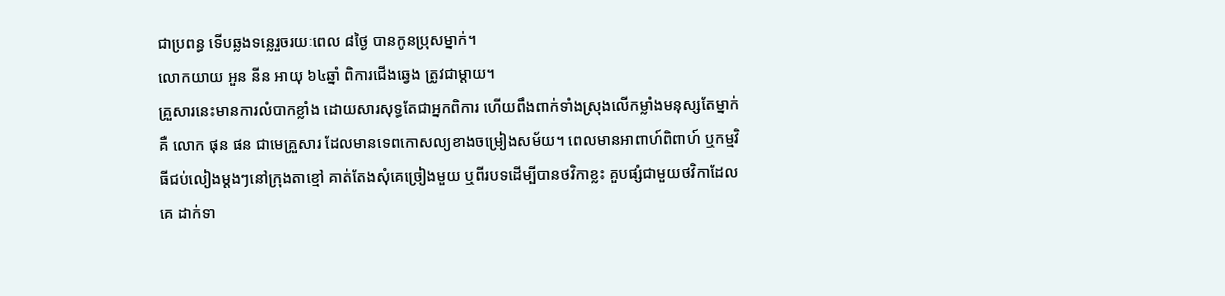ជាប្រពន្ធ ទើបឆ្លងទន្លេរួចរយៈពេល ៨ថ្ងៃ បានកូនប្រុសម្នាក់។
លោកយាយ អួន នីន អាយុ ៦៤ឆ្នាំ ពិការជើងឆ្វេង ត្រូវជាម្តាយ។
គ្រួសារនេះមានការលំបាកខ្លាំង ដោយសារសុទ្ធតែជាអ្នកពិការ ហើយពឹងពាក់ទាំងស្រុងលើកម្លាំងមនុស្សតែម្នាក់គឺ លោក ផុន ផន ជាមេគ្រួសារ ដែលមានទេពកោសល្យខាងចម្រៀងសម័យ។ ពេលមានអាពាហ៍ពិពាហ៍ ឬកម្មវិធីជប់លៀងម្តងៗនៅក្រុងតាខ្មៅ គាត់តែងសុំគេច្រៀងមួយ ឬពីរបទដើម្បីបានថវិកាខ្លះ គួបផ្សំជាមួយថវិកាដែលគេ ដាក់ទា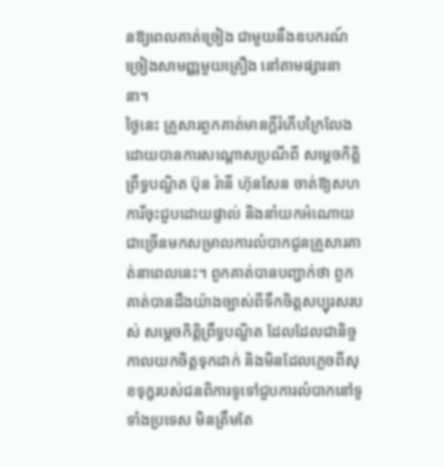នឱ្យពេលគាត់ច្រៀង ជាមួយនឹងឧបករណ៍ច្រៀងសាមញ្ញមួយគ្រឿង នៅតាមផ្សារនានា។
ថ្ងៃនេះ គ្រួសារពួកគាត់មានក្តីរំភើបក្រៃលែង ដោយបានការសណ្តោសប្រណីពី សម្តេចកិត្តិព្រឹទ្ធបណ្ឌិត ប៊ុន រ៉ានី ហ៊ុនសែន ចាត់ឱ្យសហការីចុះជួបដោយផ្ទាល់ និងនាំយកអំណោយជាច្រើនមកសម្រាលការលំបាកជូនគ្រួសារគាត់នាពេលនេះ។ ពួកគាត់បានបញ្ជាក់ថា ពួកគាត់បានដឹងយ៉ាងច្បាស់ពីទឹកចិត្តសប្បុរសរបស់ សម្តេចកិត្តិព្រឹទ្ធបណ្ឌិត ដែលដែលជានិច្ចកាលយកចិត្តទុកដាក់ និងមិនដែលភ្លេចពីសុខទុក្ខរបស់ជនពិការទូទៅជួបការលំបាកនៅទូទាំងប្រទេស មិនត្រឹមតែ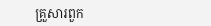គ្រួសារពួក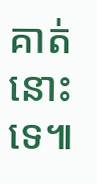គាត់នោះទេ៕